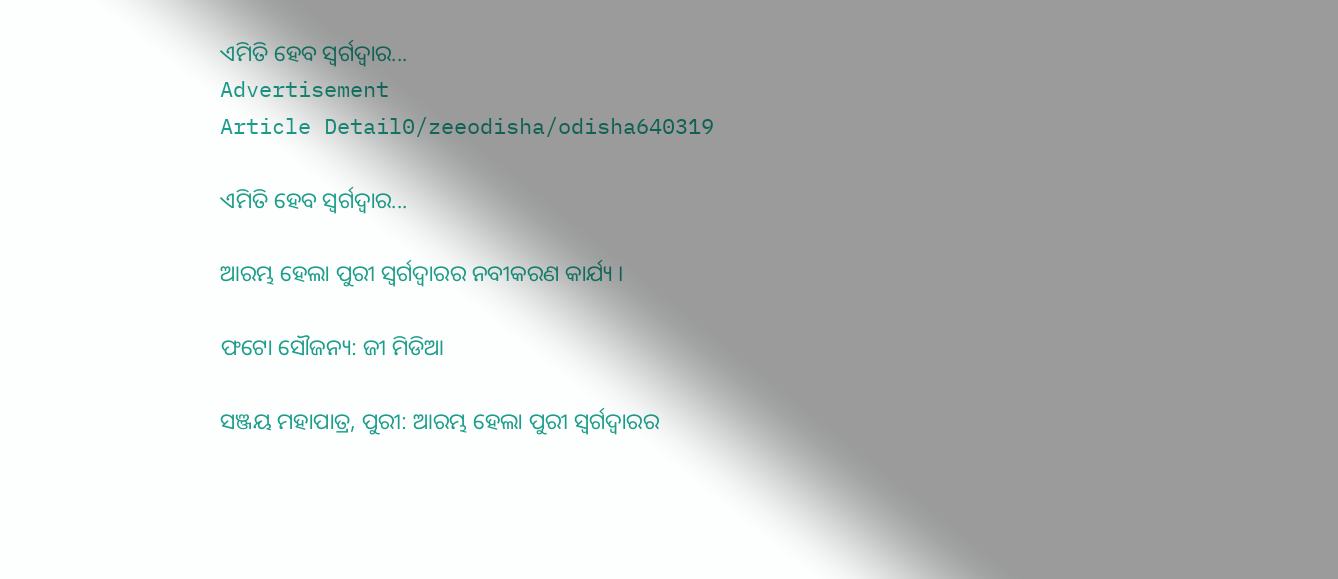ଏମିତି ହେବ ସ୍ୱର୍ଗଦ୍ୱାର...
Advertisement
Article Detail0/zeeodisha/odisha640319

ଏମିତି ହେବ ସ୍ୱର୍ଗଦ୍ୱାର...

ଆରମ୍ଭ ହେଲା ପୁରୀ ସ୍ୱର୍ଗଦ୍ୱାରର ନବୀକରଣ କାର୍ଯ୍ୟ ।

ଫଟୋ ସୌଜନ୍ୟ: ଜୀ ମିଡିଆ

ସଞ୍ଜୟ ମହାପାତ୍ର, ପୁରୀ: ଆରମ୍ଭ ହେଲା ପୁରୀ ସ୍ୱର୍ଗଦ୍ୱାରର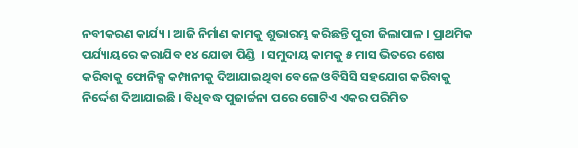ନବୀକରଣ କାର୍ଯ୍ୟ । ଆଜି ନିର୍ମାଣ କାମକୁ ଶୁଭାରମ୍ଭ କରିଛନ୍ତି ପୁରୀ ଜିଲାପାଳ । ପ୍ରାଥମିକ ପର୍ଯ୍ୟାୟରେ କରାଯିବ ୧୪ ଯୋଡା ପିଣ୍ଡି  । ସମୁଦାୟ କାମକୁ ୫ ମାସ ଭିତରେ ଶେଷ କରିବାକୁ ଫୋନିକ୍ସ କମ୍ପାନୀକୁ ଦିଆଯାଇଥିବା ବେଳେ ଓବିସିସି ସହଯୋଗ କରିବାକୁ ନିର୍ଦ୍ଦେଶ ଦିଆଯାଇଛି । ବିଧିବଦ୍ଧ ପୁଜାର୍ଚ୍ଚନା ପରେ ଗୋଟିଏ ଏକର ପରିମିତ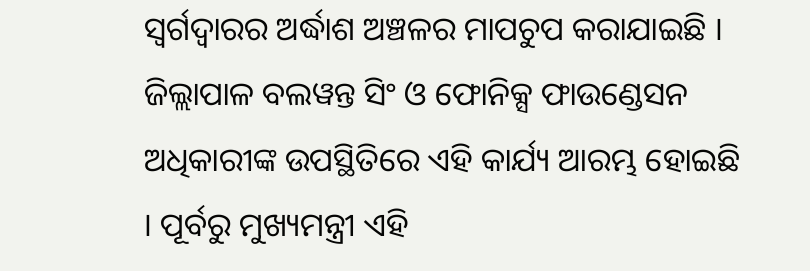ସ୍ୱର୍ଗଦ୍ୱାରର ଅର୍ଦ୍ଧାଶ ଅଞ୍ଚଳର ମାପଚୁପ କରାଯାଇଛି । ଜିଲ୍ଲାପାଳ ବଲୱନ୍ତ ସିଂ ଓ ଫୋନିକ୍ସ ଫାଉଣ୍ଡେସନ ଅଧିକାରୀଙ୍କ ଉପସ୍ଥିତିରେ ଏହି କାର୍ଯ୍ୟ ଆରମ୍ଭ ହୋଇଛି  । ପୂର୍ବରୁ ମୁଖ୍ୟମନ୍ତ୍ରୀ ଏହି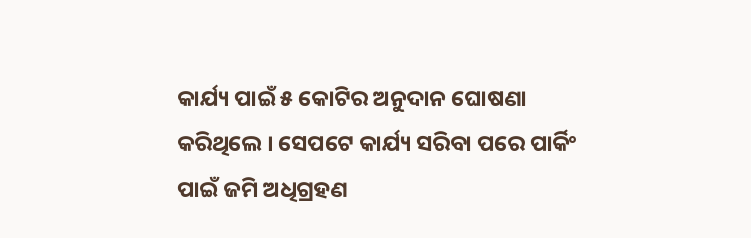କାର୍ଯ୍ୟ ପାଇଁ ୫ କୋଟିର ଅନୁଦାନ ଘୋଷଣା କରିଥିଲେ । ସେପଟେ କାର୍ଯ୍ୟ ସରିବା ପରେ ପାର୍କିଂ ପାଇଁ ଜମି ଅଧିଗ୍ରହଣ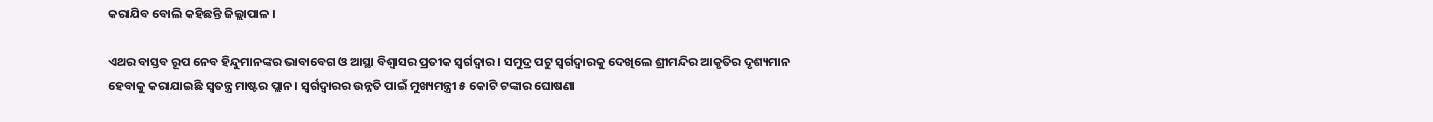କରାଯିବ ବୋଲି କହିଛନ୍ତି ଜିଲ୍ଲାପାଳ ।

ଏଥର ବାସ୍ତବ ରୂପ ନେବ ହିନ୍ଦୁମାନଙ୍କର ଭାବାବେଗ ଓ ଆସ୍ଥା ବିଶ୍ୱାସର ପ୍ରତୀକ ସ୍ୱର୍ଗଦ୍ୱାର । ସମୁଦ୍ର ପଟୁ ସ୍ୱର୍ଗଦ୍ୱାରକୁ ଦେଖିଲେ ଶ୍ରୀମନ୍ଦିର ଆକୃତିର ଦୃଶ୍ୟମାନ ହେବାକୁ କରାଯାଇଛି ସ୍ୱତନ୍ତ୍ର ମାଷ୍ଟର ପ୍ଲାନ । ସ୍ୱର୍ଗଦ୍ୱାରର ଉନ୍ନତି ପାଇଁ ମୁଖ୍ୟମନ୍ତ୍ରୀ ୫ କୋଟି ଟଙ୍କାର ଘୋଷଣା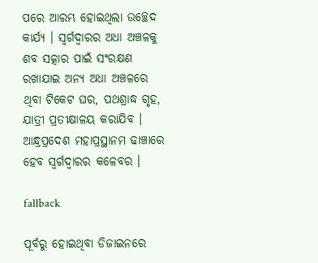ପରେ ଆରମ୍ଭ ହୋଇଥିଲା ଉଚ୍ଛେଦ କାର୍ଯ୍ୟ । ସ୍ୱର୍ଗଦ୍ୱାରର ଅଧା ଅଞ୍ଚଳକୁ ଶବ ସତ୍କାର ପାଇଁ ସଂରକ୍ଷଣ ରଖାଯାଇ ଅନ୍ୟ ଅଧା ଅଞ୍ଚଳରେ ଥିବା ଟିକେଟ ଘର, ପଥଶ୍ରାଦ୍ଧ ଗୃହ, ଯାତ୍ରୀ ପ୍ରତୀକ୍ଷାଳୟ କରାଯିବ । ଆନ୍ଧ୍ରପ୍ରଦେଶ ମହାପ୍ରସ୍ଥାନମ ଢାଞ୍ଚାରେ ହେବ ସ୍ୱର୍ଗଦ୍ୱାରର କଳେବର ।

fallback

ପୂର୍ବରୁ ହୋଇଥିବା ଡିଜାଇନରେ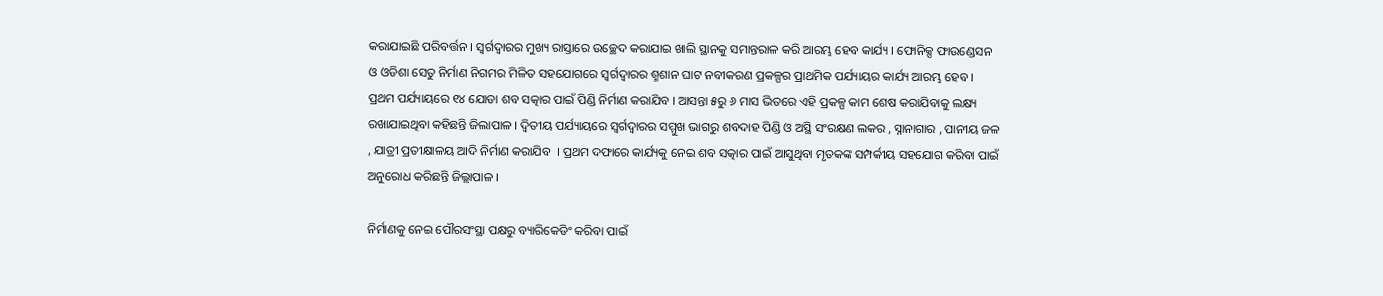କରାଯାଇଛି ପରିବର୍ତ୍ତନ । ସ୍ୱର୍ଗଦ୍ୱାରର ମୁଖ୍ୟ ରାସ୍ତାରେ ଉଚ୍ଛେଦ କରାଯାଇ ଖାଲି ସ୍ଥାନକୁ ସମାନ୍ତରାଳ କରି ଆରମ୍ଭ ହେବ କାର୍ଯ୍ୟ । ଫୋନିକ୍ସ ଫାଉଣ୍ଡେସନ ଓ ଓଡିଶା ସେତୁ ନିର୍ମାଣ ନିଗମର ମିଳିତ ସହଯୋଗରେ ସ୍ୱର୍ଗଦ୍ୱାରର ଶ୍ମଶାନ ଘାଟ ନବୀକରଣ ପ୍ରକଳ୍ପର ପ୍ରାଥମିକ ପର୍ଯ୍ୟାୟର କାର୍ଯ୍ୟ ଆରମ୍ଭ ହେବ । ପ୍ରଥମ ପର୍ଯ୍ୟାୟରେ ୧୪ ଯୋଡା ଶବ ସତ୍କାର ପାଇଁ ପିଣ୍ଡି ନିର୍ମାଣ କରାଯିବ । ଆସନ୍ତା ୫ରୁ ୬ ମାସ ଭିତରେ ଏହି ପ୍ରକଳ୍ପ କାମ ଶେଷ କରାଯିବାକୁ ଲକ୍ଷ୍ୟ ରଖାଯାଇଥିବା କହିଛନ୍ତି ଜିଲାପାଳ । ଦ୍ୱିତୀୟ ପର୍ଯ୍ୟାୟରେ ସ୍ୱର୍ଗଦ୍ୱାରର ସମ୍ମୁଖ ଭାଗରୁ ଶବଦାହ ପିଣ୍ଡି ଓ ଅସ୍ଥି ସଂରକ୍ଷଣ ଲକର , ସ୍ନାନାଗାର , ପାନୀୟ ଜଳ , ଯାତ୍ରୀ ପ୍ରତୀକ୍ଷାଳୟ ଆଦି ନିର୍ମାଣ କରାଯିବ  । ପ୍ରଥମ ଦଫାରେ କାର୍ଯ୍ୟକୁ ନେଇ ଶବ ସତ୍କାର ପାଇଁ ଆସୁଥିବା ମୃତକଙ୍କ ସମ୍ପର୍କୀୟ ସହଯୋଗ କରିବା ପାଇଁ ଅନୁରୋଧ କରିଛନ୍ତି ଜିଲ୍ଲାପାଳ ।

ନିର୍ମାଣକୁ ନେଇ ପୌରସଂସ୍ଥା ପକ୍ଷରୁ ବ୍ୟାରିକେଡିଂ କରିବା ପାଇଁ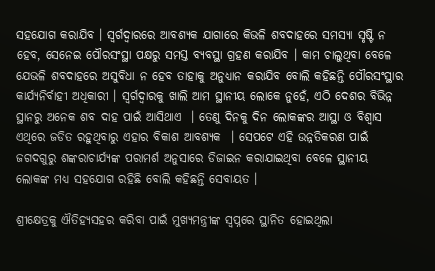ସହଯୋଗ କରାଯିବ । ସ୍ୱର୍ଗଦ୍ୱାରରେ ଆବଶ୍ୟକ ଯାଗାରେ କିଭଳି ଶବଦାହରେ ସମସ୍ୟା ସୃଷ୍ଟି ନ ହେବ, ସେନେଇ ପୌରସଂସ୍ଥା ପକ୍ଷରୁ ସମସ୍ତ ବ୍ୟବସ୍ଥା ଗ୍ରହଣ କରାଯିବ । କାମ ଚାଲୁଥିବା ବେଳେ ଯେଭଳି ଶବଦାହରେ ଅସୁବିଧା ନ ହେବ ତାହାକୁ ଅନୁଧ୍ୟାନ କରାଯିବ ବୋଲି କହିଛନ୍ତି ପୌରସଂସ୍ଥାର କାର୍ଯ୍ୟନିର୍ବାହୀ ଅଧିକାରୀ । ସ୍ୱର୍ଗଦ୍ୱାରକୁ ଖାଲି ଆମ ସ୍ଥାନୀୟ ଲୋକେ ନୁହେଁ, ଏଠି ଦେଶର ବିଭିନ୍ନ ସ୍ଥାନରୁ ଅନେକ ଶବ ଦାହ ପାଇଁ ଆସିଥାଏ  । ତେଣୁ ଦିନକୁ ଦିନ ଲୋକଙ୍କର ଆସ୍ଥା ଓ ବିଶ୍ୱାସ ଏଥିରେ ଜଡିତ ରହୁଥିବାରୁ ଏହାର ବିକାଶ ଆବଶ୍ୟକ  । ସେପଟେ ଏହି ଉନ୍ନତିକରଣ ପାଇଁ ଜଗଦଗୁରୁ ଶଙ୍କରାଚାର୍ଯ୍ୟଙ୍କ ପରାମର୍ଶ ଅନୁସାରେ ଡିଜାଇନ କରାଯାଇଥିବା ବେଳେ ସ୍ଥାନୀୟ ଲୋକଙ୍କ ମଧ୍ୟ ସହଯୋଗ ରହିଛି ବୋଲି କହିଛନ୍ତି ସେବାୟତ ।

ଶ୍ରୀକ୍ଷେତ୍ରକୁ ଐତିହ୍ୟସହର କରିବା ପାଇଁ ମୁଖ୍ୟମନ୍ତ୍ରୀଙ୍କ ସ୍ୱପ୍ନରେ ସ୍ଥାନିତ ହୋଇଥିଲା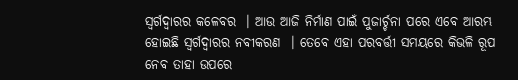ସ୍ୱର୍ଗଦ୍ୱାରର କଳେବର  । ଆଉ ଆଜି ନିର୍ମାଣ ପାଇଁ ପୁଜାର୍ଚ୍ଚନା ପରେ ଏବେ ଆରମ୍ଭ ହୋଇଛି ସ୍ୱର୍ଗଦ୍ୱାରର ନବୀକରଣ  । ତେବେ ଏହା ପରବର୍ତ୍ତୀ ସମୟରେ କିଭଳି ରୂପ ନେବ ତାହା ଉପରେ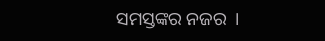ସମସ୍ତଙ୍କର ନଜର  ।